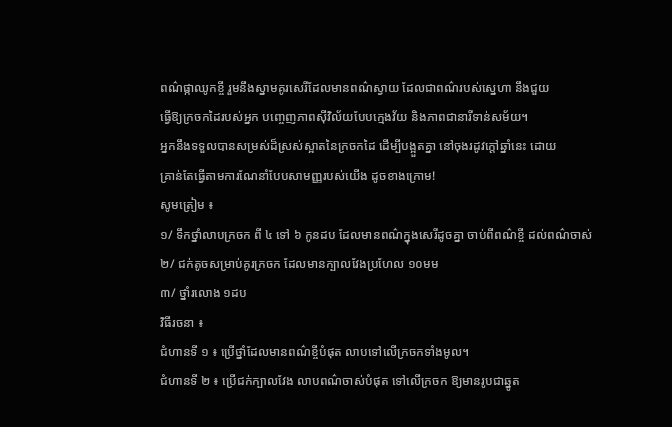ពណ៌ផ្កាឈូកខ្ចី រួមនឹងស្នាមគូរសេរីដែលមានពណ៌ស្វាយ ដែលជាពណ៌របស់ស្នេហា នឹងជួយ
ធ្វើឱ្យក្រចកដៃរបស់អ្នក បញ្ចេញភាពស៊ីវិល័យបែបក្មេងវ័យ និងភាពជានារីទាន់សម័យ។
អ្នកនឹងទទួលបានសម្រស់ដ៏ស្រស់ស្អាតនៃក្រចកដៃ ដើម្បីបង្អួតគ្នា នៅចុងរដូវក្ដៅឆ្នាំនេះ ដោយ
គ្រាន់តែធ្វើតាមការណែនាំបែបសាមញ្ញរបស់យើង ដូចខាងក្រោម!
សូមត្រៀម ៖
១/ ទឹកថ្នាំលាបក្រចក ពី ៤ ទៅ ៦ កូនដប ដែលមានពណ៌ក្នុងសេរីដូចគ្នា ចាប់ពីពណ៌ខ្ចី ដល់ពណ៌ចាស់
២/ ជក់តូចសម្រាប់គូរក្រចក ដែលមានក្បាលវែងប្រហែល ១០មម
៣/ ថ្នាំរលោង ១ដប
វិធីរចនា ៖
ជំហានទី ១ ៖ ប្រើថ្នាំដែលមានពណ៌ខ្ចីបំផុត លាបទៅលើក្រចកទាំងមូល។
ជំហានទី ២ ៖ ប្រើជក់ក្បាលវែង លាបពណ៌ចាស់បំផុត ទៅលើក្រចក ឱ្យមានរូបជាឆ្នូត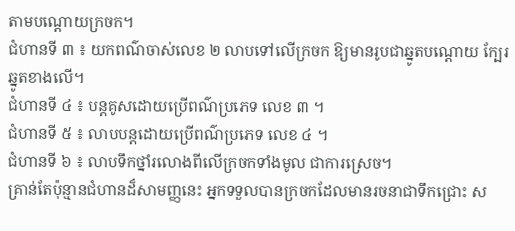តាមបណ្ដោយក្រចក។
ជំហានទី ៣ ៖ យកពណ៌ចាស់លេខ ២ លាបទៅលើក្រចក ឱ្យមានរូបជាឆ្នូតបណ្ដោយ ក្បែរឆ្នូតខាងលើ។
ជំហានទី ៤ ៖ បន្ដគូសដោយប្រើពណ៌ប្រភេទ លេខ ៣ ។
ជំហានទី ៥ ៖ លាបបន្ដដោយប្រើពណ៌ប្រភេទ លេខ ៤ ។
ជំហានទី ៦ ៖ លាបទឹកថ្នាំរលោងពីលើក្រចកទាំងមូល ជាការស្រេច។
គ្រាន់តែប៉ុន្មានជំហានដ៏សាមញ្ញនេះ អ្នកទទួលបានក្រចកដែលមានរចនាជាទឹកជ្រោះ ស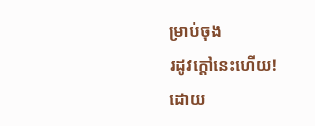ម្រាប់ចុង
រដូវក្ដៅនេះហើយ!
ដោយ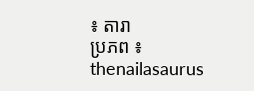៖ តារា
ប្រភព ៖ thenailasaurus